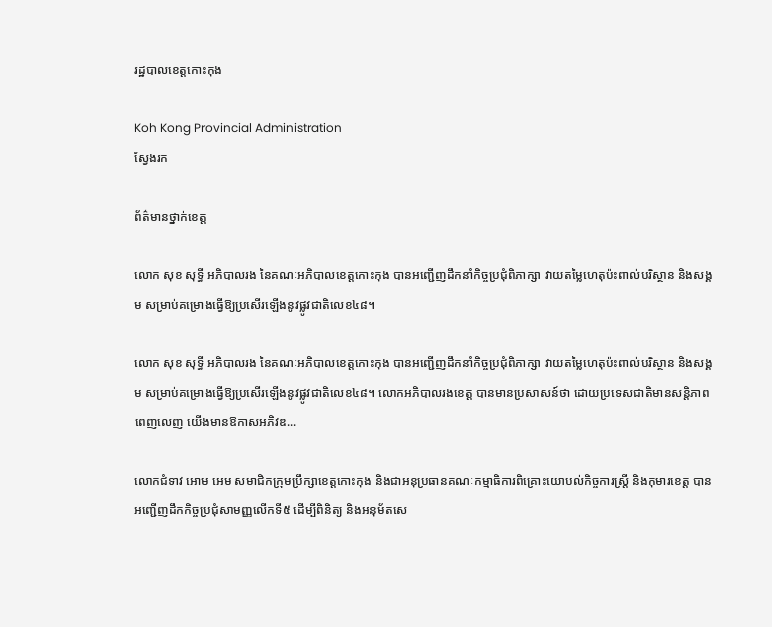រដ្ឋបាលខេត្តកោះកុង

Koh Kong Provincial Administration
ស្វែងរក

ព័ត៌មានថ្នាក់ខេត្ត

លោក សុខ សុទ្ធី អភិបាលរង នៃគណៈអភិបាលខេត្តកោះកុង បានអញ្ជើញដឹកនាំកិច្ចប្រជុំពិភាក្សា វាយតម្លៃហេតុប៉ះពាល់បរិស្ថាន និងសង្គម សម្រាប់គម្រោងធ្វើឱ្យប្រសើរឡើងនូវផ្លូវជាតិលេខ៤៨។

លោក សុខ សុទ្ធី អភិបាលរង នៃគណៈអភិបាលខេត្តកោះកុង បានអញ្ជើញដឹកនាំកិច្ចប្រជុំពិភាក្សា វាយតម្លៃហេតុប៉ះពាល់បរិស្ថាន និងសង្គម សម្រាប់គម្រោងធ្វើឱ្យប្រសើរឡើងនូវផ្លូវជាតិលេខ៤៨។ លោកអភិបាលរងខេត្ត បានមានប្រសាសន៍ថា ដោយប្រទេសជាតិមានសន្តិភាពពេញលេញ យើងមានឱកាសអភិវឌ...

លោកជំទាវ អោម អេម សមាជិកក្រុមប្រឹក្សាខេត្តកោះកុង និងជាអនុប្រធានគណៈកម្មាធិការពិគ្រោះយោបល់កិច្ចការស្ត្រី និងកុមារខេត្ត បានអញ្ជើញដឹកកិច្ចប្រជុំសាមញ្ញលើកទី៥ ដើម្បីពិនិត្យ និងអនុម័តសេ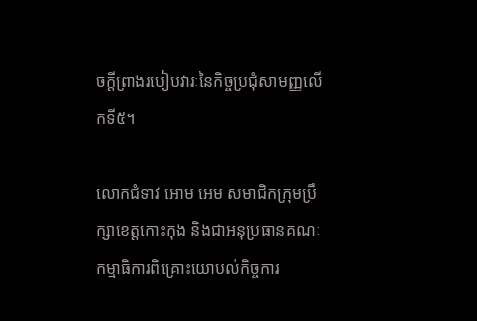ចក្តីព្រាងរបៀបវារៈនៃកិច្ចប្រជុំសាមញ្ញលើកទី៥។

លោកជំទាវ អោម អេម សមាជិកក្រុមប្រឹក្សាខេត្តកោះកុង និងជាអនុប្រធានគណៈកម្មាធិការពិគ្រោះយោបល់កិច្ចការ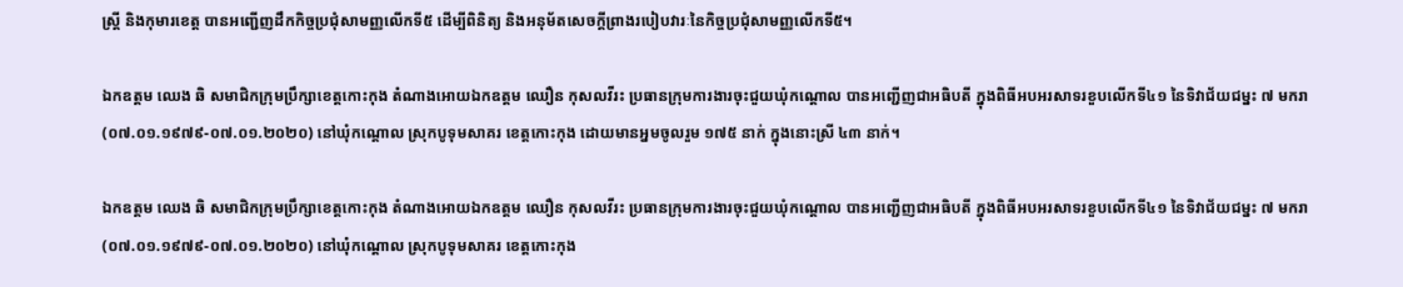ស្ត្រី និងកុមារខេត្ត បានអញ្ជើញដឹកកិច្ចប្រជុំសាមញ្ញលើកទី៥ ដើម្បីពិនិត្យ និងអនុម័តសេចក្តីព្រាងរបៀបវារៈនៃកិច្ចប្រជុំសាមញ្ញលើកទី៥។

ឯកឧត្ដម ឈេង ឆិ សមាជិកក្រុមប្រឹក្សាខេត្តកោះកុង តំណាងអោយឯកឧត្តម ឈឿន កុសលវីរះ ប្រធានក្រុមការងារចុះជួយឃុំកណ្តោល បានអញ្ជើញជាអធិបតី ក្នុងពិធីអបអរសាទរខួបលើកទី៤១ នៃទិវាជ័យជម្នះ ៧ មករា (០៧.០១.១៩៧៩-០៧.០១.២០២០) នៅឃុំកណ្តោល ស្រុកបូទុមសាគរ ខេត្តកោះកុង ដោយមានអ្នមចូលរួម ១៧៥ នាក់ ក្នុងនោះស្រី ៤៣ នាក់។

ឯកឧត្ដម ឈេង ឆិ សមាជិកក្រុមប្រឹក្សាខេត្តកោះកុង តំណាងអោយឯកឧត្តម ឈឿន កុសលវីរះ ប្រធានក្រុមការងារចុះជួយឃុំកណ្តោល បានអញ្ជើញជាអធិបតី ក្នុងពិធីអបអរសាទរខួបលើកទី៤១ នៃទិវាជ័យជម្នះ ៧ មករា (០៧.០១.១៩៧៩-០៧.០១.២០២០) នៅឃុំកណ្តោល ស្រុកបូទុមសាគរ ខេត្តកោះកុង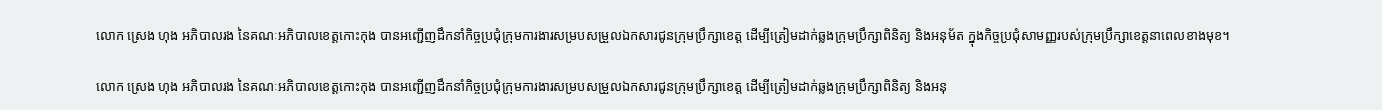លោក ស្រេង ហុង អភិបាលរង នៃគណៈអភិបាលខេត្តកោះកុង បានអញ្ជើញដឹកនាំកិច្ចប្រជុំក្រុមការងារសម្របសម្រួលឯកសារជូនក្រុមប្រឹក្សាខេត្ត ដើម្បីត្រៀមដាក់ឆ្លងក្រុមប្រឹក្សាពិនិត្យ និងអនុម័ត ក្នុងកិច្ចប្រជុំសាមញ្ញរបស់ក្រុមប្រឹក្សាខេត្តនាពេលខាងមុខ។

លោក ស្រេង ហុង អភិបាលរង នៃគណៈអភិបាលខេត្តកោះកុង បានអញ្ជើញដឹកនាំកិច្ចប្រជុំក្រុមការងារសម្របសម្រួលឯកសារជូនក្រុមប្រឹក្សាខេត្ត ដើម្បីត្រៀមដាក់ឆ្លងក្រុមប្រឹក្សាពិនិត្យ និងអនុ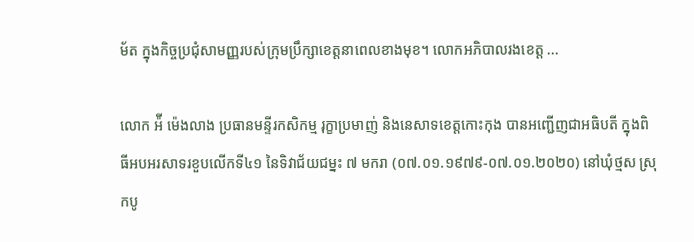ម័ត ក្នុងកិច្ចប្រជុំសាមញ្ញរបស់ក្រុមប្រឹក្សាខេត្តនាពេលខាងមុខ។ លោកអភិបាលរងខេត្ត ...

លោក អ៉ី ម៉េងលាង ប្រធានមន្ទីរកសិកម្ម រុក្ខាប្រមាញ់ និងនេសាទខេត្តកោះកុង បានអញ្ជើញជាអធិបតី ក្នុងពិធីអបអរសាទរខួបលើកទី៤១ នៃទិវាជ័យជម្នះ ៧ មករា (០៧.០១.១៩៧៩-០៧.០១.២០២០) នៅឃុំថ្មស ស្រុកបូ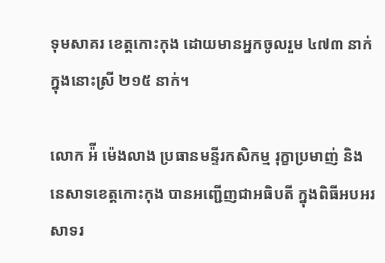ទុមសាគរ ខេត្តកោះកុង ដោយមានអ្នកចូលរួម ៤៧៣ នាក់ ក្នុងនោះស្រី ២១៥ នាក់។

លោក អ៉ី ម៉េងលាង ប្រធានមន្ទីរកសិកម្ម រុក្ខាប្រមាញ់ និងនេសាទខេត្តកោះកុង បានអញ្ជើញជាអធិបតី ក្នុងពិធីអបអរសាទរ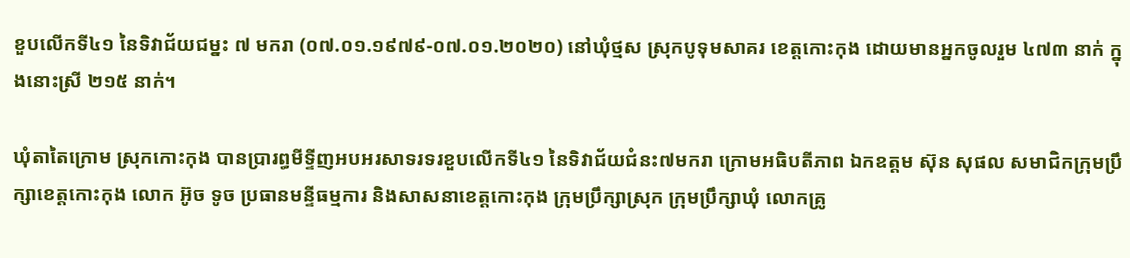ខួបលើកទី៤១ នៃទិវាជ័យជម្នះ ៧ មករា (០៧.០១.១៩៧៩-០៧.០១.២០២០) នៅឃុំថ្មស ស្រុកបូទុមសាគរ ខេត្តកោះកុង ដោយមានអ្នកចូលរួម ៤៧៣ នាក់ ក្នុងនោះស្រី ២១៥ នាក់។

ឃុំតាតៃក្រោម ស្រុកកោះកុង បានប្រារព្ធមីទ្ទីញអបអរសាទរទរខួបលើកទី៤១ នៃទិវាជ័យជំនះ៧មករា ក្រោមអធិបតីភាព ឯកឧត្តម ស៊ុន សុផល សមាជិកក្រុមប្រឹក្សាខេត្តកោះកុង លោក អ៊ូច ទូច ប្រធានមន្ទីធម្មការ និងសាសនាខេត្តកោះកុង ក្រុមប្រឹក្សាស្រុក ក្រុមប្រឹក្សាឃុំ លោកគ្រូ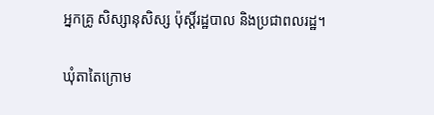អ្នកគ្រូ សិស្សានុសិស្ស ប៉ុស្តិ៍រដ្ឋបាល និងប្រជាពលរដ្ឋ។

ឃុំតាតៃក្រោម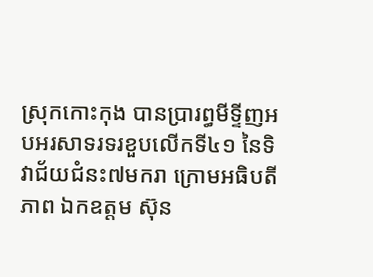ស្រុកកោះកុង បានប្រារព្ធមីទ្ទីញអបអរសាទរទរខួបលើកទី៤១ នៃទិវាជ័យជំនះ៧មករា ក្រោមអធិបតីភាព ឯកឧត្តម ស៊ុន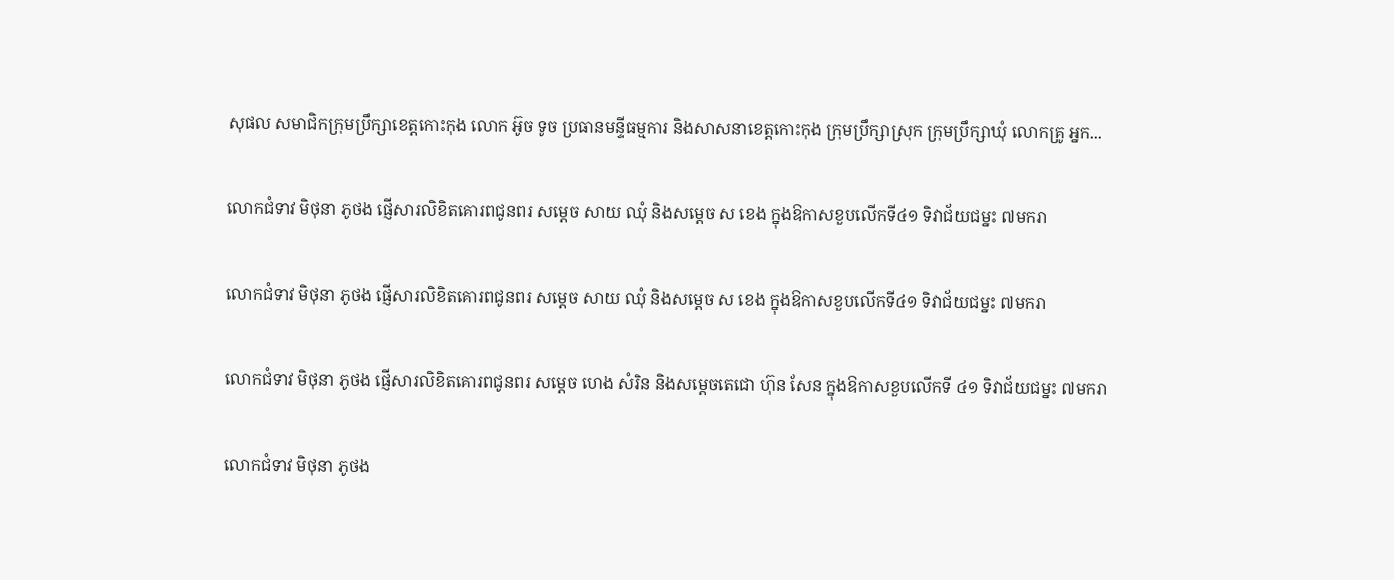សុផល សមាជិកក្រុមប្រឹក្សាខេត្តកោះកុង លោក អ៊ូច ទូច ប្រធានមន្ទីធម្មការ និងសាសនាខេត្តកោះកុង ក្រុមប្រឹក្សាស្រុក ក្រុមប្រឹក្សាឃុំ លោកគ្រូ អ្នក...

លោកជំទាវ មិថុនា ភូថង ផ្ញើសារលិខិតគោរពជូនពរ សម្ដេច សាយ ឈុំ និងសម្ដេច ស ខេង ក្នុងឱកាសខួបលើកទី៤១ ទិវាជ័យជម្នះ ៧មករា

លោកជំទាវ មិថុនា ភូថង ផ្ញើសារលិខិតគោរពជូនពរ សម្ដេច សាយ ឈុំ និងសម្ដេច ស ខេង ក្នុងឱកាសខួបលើកទី៤១ ទិវាជ័យជម្នះ ៧មករា

លោកជំទាវ មិថុនា ភូថង ផ្ញើសារលិខិតគោរពជូនពរ សម្ដេច ហេង សំរិន និងសម្ដេចតេជោ ហ៊ុន សែន ក្នុងឱកាសខួបលើកទី ៤១ ទិវាជ័យជម្នះ ៧មករា

លោកជំទាវ មិថុនា ភូថង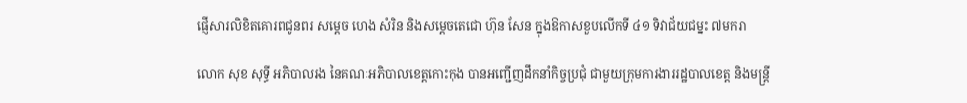ផ្ញើសារលិខិតគោរពជូនពរ សម្ដេច ហេង សំរិន និងសម្ដេចតេជោ ហ៊ុន សែន ក្នុងឱកាសខួបលើកទី ៤១ ទិវាជ័យជម្នះ ៧មករា

លោក សុខ សុទ្ធី អភិបាលរង នៃគណៈអភិបាលខេត្តកោះកុង បានអញ្ជើញដឹកនាំកិច្ចប្រជុំ ជាមួយក្រុមការងាររដ្ឋបាលខេត្ត និងមន្ត្រី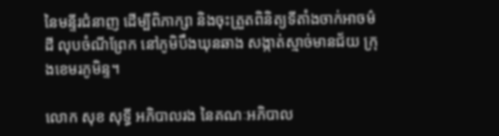នៃមន្ទីរជំនាញ ដើម្បីពិភាក្សា និងចុះត្រួតពិនិត្យទីតាំងចាក់អាចម៌ដី លុបចំណីព្រែក នៅភូមិបឹងឃុនឆាង សង្កាត់ស្មាច់មានជ័យ ក្រុងខេមរភូមិន្ទ។

លោក សុខ សុទ្ធី អភិបាលរង នៃគណៈអភិបាល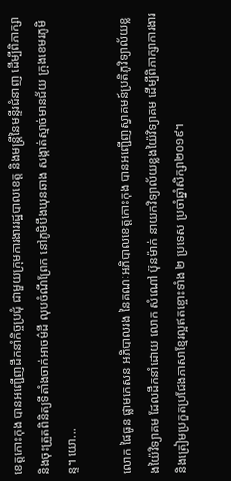ខេត្តកោះកុង បានអញ្ជើញដឹកនាំកិច្ចប្រជុំ ជាមួយក្រុមការងាររដ្ឋបាលខេត្ត និងមន្ត្រីនៃមន្ទីរជំនាញ ដើម្បីពិភាក្សា និងចុះត្រួតពិនិត្យទីតាំងចាក់អាចម៌ដី លុបចំណីព្រែក នៅភូមិបឹងឃុនឆាង សង្កាត់ស្មាច់មានជ័យ ក្រុងខេមរភូមិន្ទ។ យោ...

លោក ផៃធូន ផ្លាមកេសន អភិបាលរង នៃគណៈអភិបាលខេត្តកោះកុង បានអញ្ជើញស្វាគមន៍ប្រតិភូវិទ្យាល័យខ្លងយ៉ៃវិទ្យាគម ដែលដឹកនាំដោយ លោក សំណៅ ប៊ុនម៉ាក់ នាយកវិទ្យាល័យខ្លងយ៉ៃវិទ្យាគម ដើម្បីពិភាក្សាការងារ និងត្រៀមប្រកួតប្រជែងភាសាខ្មែរល្អឥតខ្ចោះទាំង ២ ប្រទេស ប្រចាំឆ្នាំសិក្សា២០១៩។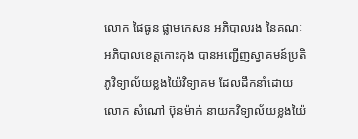លោក ផៃធូន ផ្លាមកេសន អភិបាលរង នៃគណៈអភិបាលខេត្តកោះកុង បានអញ្ជើញស្វាគមន៍ប្រតិភូវិទ្យាល័យខ្លងយ៉ៃវិទ្យាគម ដែលដឹកនាំដោយ លោក សំណៅ ប៊ុនម៉ាក់ នាយកវិទ្យាល័យខ្លងយ៉ៃ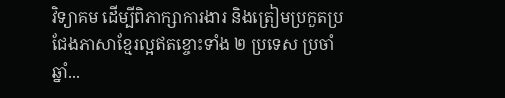វិទ្យាគម ដើម្បីពិភាក្សាការងារ និងត្រៀមប្រកួតប្រជែងភាសាខ្មែរល្អឥតខ្ចោះទាំង ២ ប្រទេស ប្រចាំឆ្នាំ...